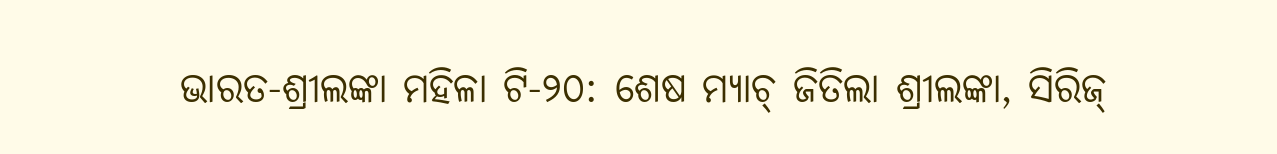ଭାରତ-ଶ୍ରୀଲଙ୍କା ମହିଳା ଟି-୨୦: ଶେଷ ମ୍ୟାଚ୍ ଜିତିଲା ଶ୍ରୀଲଙ୍କା, ସିରିଜ୍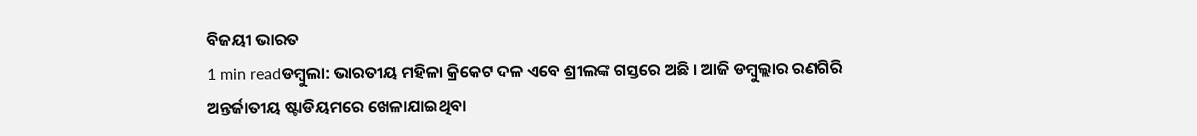ବିଜୟୀ ଭାରତ
1 min readଡମ୍ବୁଲା: ଭାରତୀୟ ମହିଳା କ୍ରିକେଟ ଦଳ ଏବେ ଶ୍ରୀଲଙ୍କ ଗସ୍ତରେ ଅଛି । ଆଜି ଡମ୍ବୁଲ୍ଲାର ରଣଗିରି ଅନ୍ତର୍ଜାତୀୟ ଷ୍ଟାଡିୟମରେ ଖେଳାଯାଇଥିବା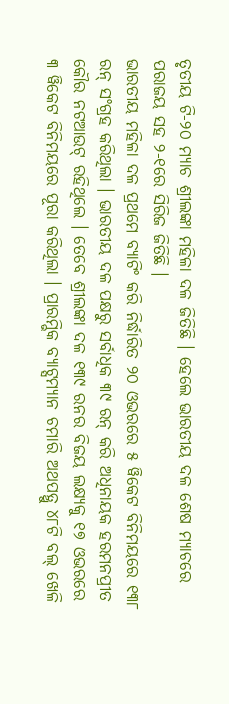ତୃତୀୟ ଟି-୨୦ ମ୍ୟାଚ ଶ୍ରୀଲଙ୍କା ମହିଳା ଦଳ ଜିତିଛି । ହେଲେ ଭାରତୀୟ ଦଳ ଶେଷ ମ୍ୟାଚରେ ପରାଜୟ ସହ ୨-୧ରେ ସିରିଜ ଜିତିଛି ।
ଭାରତୀୟ ମହିଳା ଦଳ ପ୍ରଥମେ ବ୍ୟାଟିଂ କରି ନିର୍ଦ୍ଧାରିତ ୨୦ ଓଭରରେ ୫ ୱିକେଟ ବିନିମୟରେ ୧୩୮ ରନ୍ ସଂଗ୍ରହ କରିଥିଲା । ଭାରତୀୟ ଦଳ ପକ୍ଷରୁ ସର୍ବାଧିକ ୩୯ ରନ୍ କରି ଅଧିନାୟକ ହରମନପ୍ରୀତ କୌର ନଟଆଉଟ୍ ରହିଥିଲେ । ତେବେ ଶ୍ରୀଲଙ୍କା ଦଳ ୧୩୯ ରନର ବିଜୟ ଲକ୍ଷ୍ୟକୁ ୧୭ ଓଭରରେ ୩ ୱିକେଟ ବିନିମୟରେ ପୂରା କରିଥିଲା । ପ୍ରାରମ୍ଭିକ ବ୍ୟାଟ୍ସମ୍ୟାନ ଚମାରି ଅଥପତ୍ଥୁ ୪୮ଟି ବଲ୍ ଖେଳି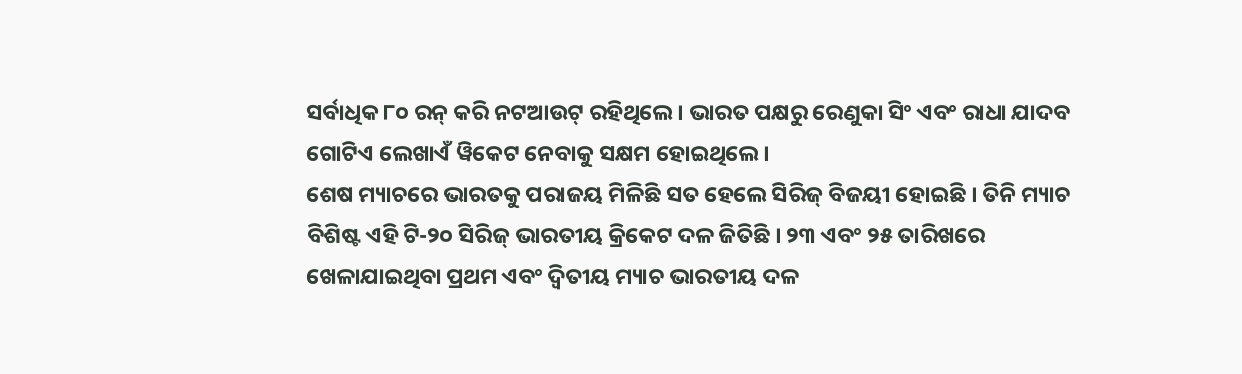ସର୍ବାଧିକ ୮୦ ରନ୍ କରି ନଟଆଉଟ୍ ରହିଥିଲେ । ଭାରତ ପକ୍ଷରୁ ରେଣୁକା ସିଂ ଏବଂ ରାଧା ଯାଦବ ଗୋଟିଏ ଲେଖାଏଁ ୱିକେଟ ନେବାକୁ ସକ୍ଷମ ହୋଇଥିଲେ ।
ଶେଷ ମ୍ୟାଚରେ ଭାରତକୁ ପରାଜୟ ମିଳିଛି ସତ ହେଲେ ସିରିଜ୍ ବିଜୟୀ ହୋଇଛି । ତିନି ମ୍ୟାଚ ବିଶିଷ୍ଟ ଏହି ଟି-୨୦ ସିରିଜ୍ ଭାରତୀୟ କ୍ରିକେଟ ଦଳ ଜିତିଛି । ୨୩ ଏବଂ ୨୫ ତାରିଖରେ ଖେଳାଯାଇଥିବା ପ୍ରଥମ ଏବଂ ଦ୍ୱିତୀୟ ମ୍ୟାଚ ଭାରତୀୟ ଦଳ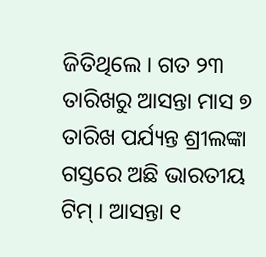ଜିତିଥିଲେ । ଗତ ୨୩ ତାରିଖରୁ ଆସନ୍ତା ମାସ ୭ ତାରିଖ ପର୍ଯ୍ୟନ୍ତ ଶ୍ରୀଲଙ୍କା ଗସ୍ତରେ ଅଛି ଭାରତୀୟ ଟିମ୍ । ଆସନ୍ତା ୧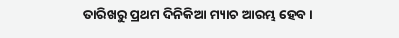ତାରିଖରୁ ପ୍ରଥମ ଦିନିକିଆ ମ୍ୟାଚ ଆରମ୍ଭ ହେବ ।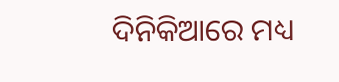ଦିନିକିଆରେ ମଧ୍ୟ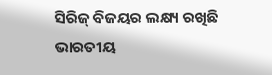ସିରିଜ୍ ବିଜୟର ଲକ୍ଷ୍ୟ ରଖିଛି ଭାରତୀୟ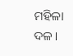ମହିଳା ଦଳ ।